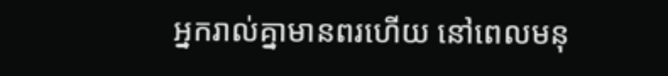អ្នករាល់គ្នាមានពរហើយ នៅពេលមនុ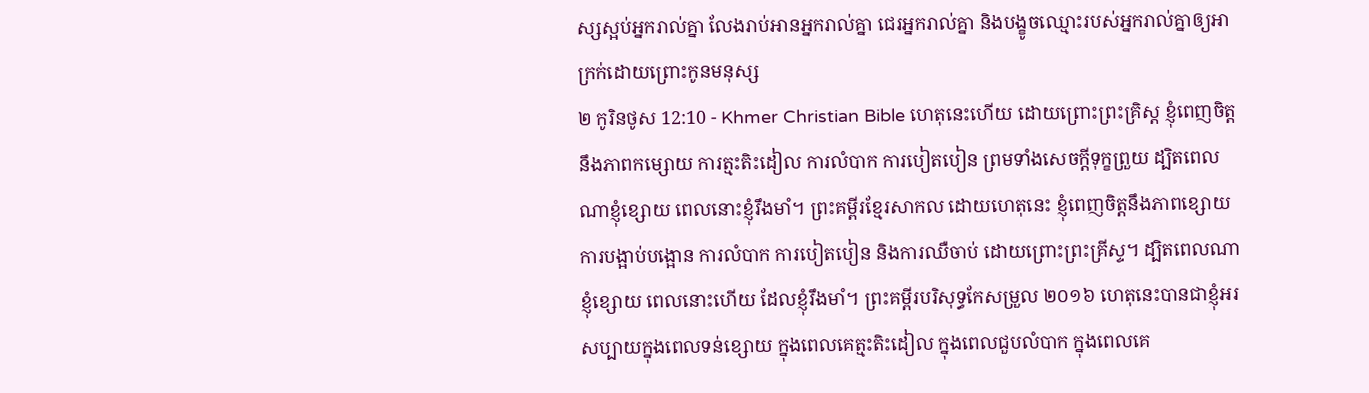ស្សស្អប់អ្នករាល់គ្នា លែងរាប់អានអ្នករាល់គ្នា ជេរអ្នករាល់គ្នា និងបង្ខូចឈ្មោះរបស់អ្នករាល់គ្នាឲ្យអាក្រក់ដោយព្រោះកូនមនុស្ស
២ កូរិនថូស 12:10 - Khmer Christian Bible ហេតុនេះហើយ ដោយព្រោះព្រះគ្រិស្ដ ខ្ញុំពេញចិត្ដនឹងភាពកម្សោយ ការត្មះតិះដៀល ការលំបាក ការបៀតបៀន ព្រមទាំងសេចក្ដីទុក្ខព្រួយ ដ្បិតពេលណាខ្ញុំខ្សោយ ពេលនោះខ្ញុំរឹងមាំ។ ព្រះគម្ពីរខ្មែរសាកល ដោយហេតុនេះ ខ្ញុំពេញចិត្តនឹងភាពខ្សោយ ការបង្អាប់បង្អោន ការលំបាក ការបៀតបៀន និងការឈឺចាប់ ដោយព្រោះព្រះគ្រីស្ទ។ ដ្បិតពេលណាខ្ញុំខ្សោយ ពេលនោះហើយ ដែលខ្ញុំរឹងមាំ។ ព្រះគម្ពីរបរិសុទ្ធកែសម្រួល ២០១៦ ហេតុនេះបានជាខ្ញុំអរសប្បាយក្នុងពេលទន់ខ្សោយ ក្នុងពេលគេត្មះតិះដៀល ក្នុងពេលជួបលំបាក ក្នុងពេលគេ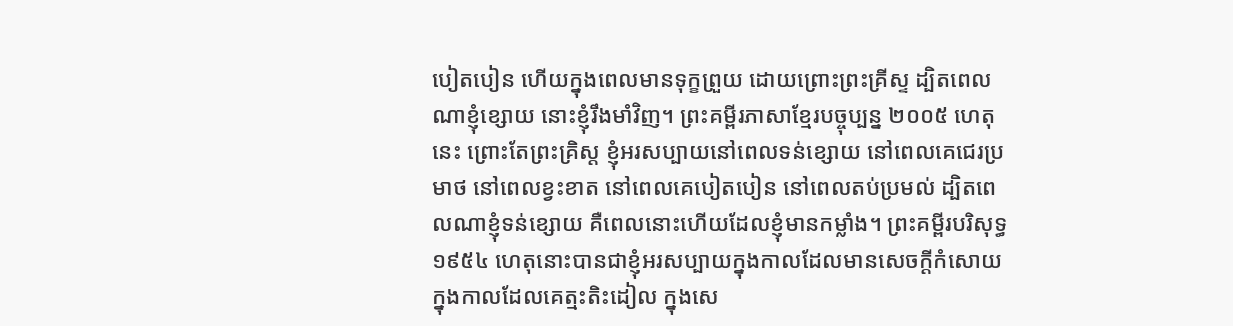បៀតបៀន ហើយក្នុងពេលមានទុក្ខព្រួយ ដោយព្រោះព្រះគ្រីស្ទ ដ្បិតពេលណាខ្ញុំខ្សោយ នោះខ្ញុំរឹងមាំវិញ។ ព្រះគម្ពីរភាសាខ្មែរបច្ចុប្បន្ន ២០០៥ ហេតុនេះ ព្រោះតែព្រះគ្រិស្ត ខ្ញុំអរសប្បាយនៅពេលទន់ខ្សោយ នៅពេលគេជេរប្រមាថ នៅពេលខ្វះខាត នៅពេលគេបៀតបៀន នៅពេលតប់ប្រមល់ ដ្បិតពេលណាខ្ញុំទន់ខ្សោយ គឺពេលនោះហើយដែលខ្ញុំមានកម្លាំង។ ព្រះគម្ពីរបរិសុទ្ធ ១៩៥៤ ហេតុនោះបានជាខ្ញុំអរសប្បាយក្នុងកាលដែលមានសេចក្ដីកំសោយ ក្នុងកាលដែលគេត្មះតិះដៀល ក្នុងសេ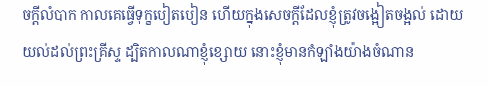ចក្ដីលំបាក កាលគេធ្វើទុក្ខបៀតបៀន ហើយក្នុងសេចក្ដីដែលខ្ញុំត្រូវចង្អៀតចង្អល់ ដោយយល់ដល់ព្រះគ្រីស្ទ ដ្បិតកាលណាខ្ញុំខ្សោយ នោះខ្ញុំមានកំឡាំងយ៉ាងចំណាន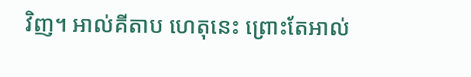វិញ។ អាល់គីតាប ហេតុនេះ ព្រោះតែអាល់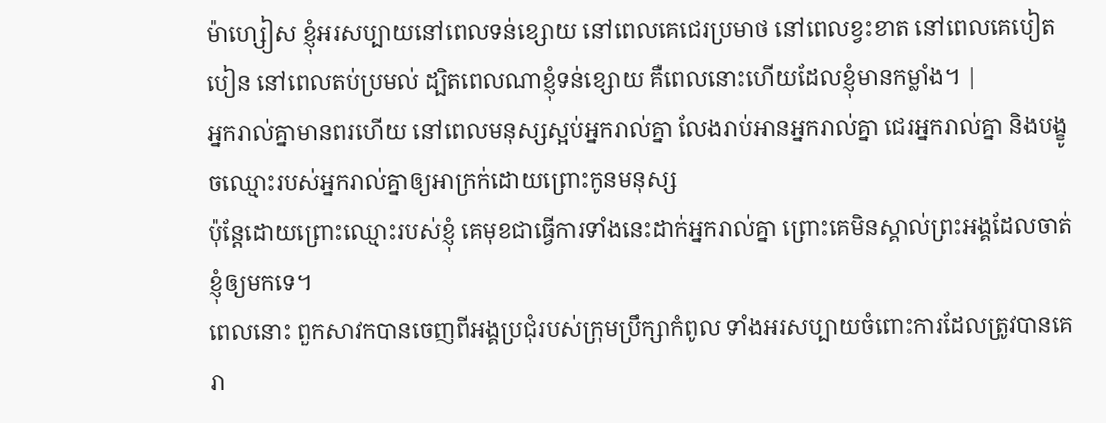ម៉ាហ្សៀស ខ្ញុំអរសប្បាយនៅពេលទន់ខ្សោយ នៅពេលគេជេរប្រមាថ នៅពេលខ្វះខាត នៅពេលគេបៀតបៀន នៅពេលតប់ប្រមល់ ដ្បិតពេលណាខ្ញុំទន់ខ្សោយ គឺពេលនោះហើយដែលខ្ញុំមានកម្លាំង។ |
អ្នករាល់គ្នាមានពរហើយ នៅពេលមនុស្សស្អប់អ្នករាល់គ្នា លែងរាប់អានអ្នករាល់គ្នា ជេរអ្នករាល់គ្នា និងបង្ខូចឈ្មោះរបស់អ្នករាល់គ្នាឲ្យអាក្រក់ដោយព្រោះកូនមនុស្ស
ប៉ុន្ដែដោយព្រោះឈ្មោះរបស់ខ្ញុំ គេមុខជាធ្វើការទាំងនេះដាក់អ្នករាល់គ្នា ព្រោះគេមិនស្គាល់ព្រះអង្គដែលចាត់ខ្ញុំឲ្យមកទេ។
ពេលនោះ ពួកសាវកបានចេញពីអង្គប្រជុំរបស់ក្រុមប្រឹក្សាកំពូល ទាំងអរសប្បាយចំពោះការដែលត្រូវបានគេរា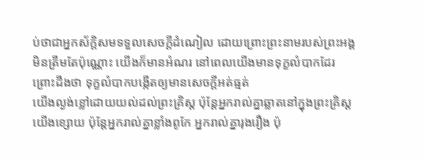ប់ថាជាអ្នកស័ក្ដិសមទទួលសេចក្ដីដំណៀល ដោយព្រោះព្រះនាមរបស់ព្រះអង្គ
មិនត្រឹមតែប៉ុណ្ណោះ យើងក៏មានអំណរ នៅពេលយើងមានទុក្ខលំបាកដែរ ព្រោះដឹងថា ទុក្ខលំបាកបង្កើតឲ្យមានសេចក្ដីអត់ធ្មត់
យើងល្ងង់ខ្លៅដោយយល់ដល់ព្រះគ្រិស្ដ ប៉ុន្ដែអ្នករាល់គ្នាឆ្លាតនៅក្នុងព្រះគ្រិស្ដ យើងខ្សោយ ប៉ុន្ដែអ្នករាល់គ្នាខ្លាំងពូកែ អ្នករាល់គ្នារុងរឿង ប៉ុ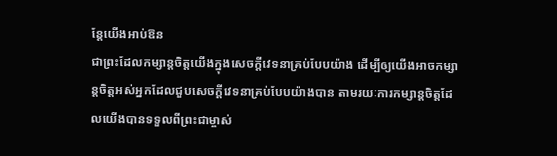ន្ដែយើងអាប់ឱន
ជាព្រះដែលកម្សាន្ដចិត្ដយើងក្នុងសេចក្ដីវេទនាគ្រប់បែបយ៉ាង ដើម្បីឲ្យយើងអាចកម្សាន្ដចិត្ដអស់អ្នកដែលជួបសេចក្ដីវេទនាគ្រប់បែបយ៉ាងបាន តាមរយៈការកម្សាន្ដចិត្ដដែលយើងបានទទួលពីព្រះជាម្ចាស់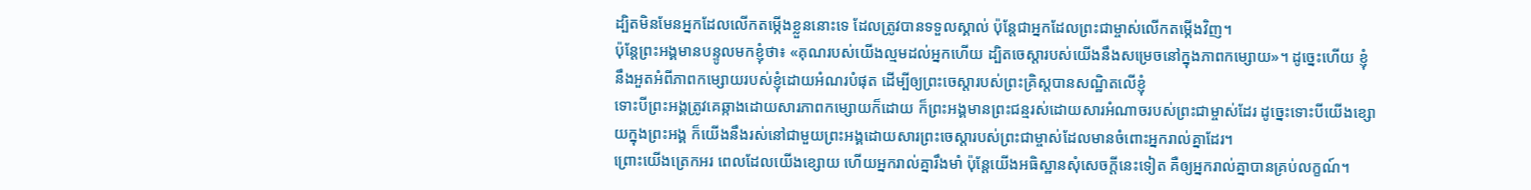ដ្បិតមិនមែនអ្នកដែលលើកតម្កើងខ្លួននោះទេ ដែលត្រូវបានទទួលស្គាល់ ប៉ុន្ដែជាអ្នកដែលព្រះជាម្ចាស់លើកតម្កើងវិញ។
ប៉ុន្ដែព្រះអង្គមានបន្ទូលមកខ្ញុំថា៖ «គុណរបស់យើងល្មមដល់អ្នកហើយ ដ្បិតចេស្ដារបស់យើងនឹងសម្រេចនៅក្នុងភាពកម្សោយ»។ ដូច្នេះហើយ ខ្ញុំនឹងអួតអំពីភាពកម្សោយរបស់ខ្ញុំដោយអំណរបំផុត ដើម្បីឲ្យព្រះចេស្ដារបស់ព្រះគ្រិស្ដបានសណ្ឋិតលើខ្ញុំ
ទោះបីព្រះអង្គត្រូវគេឆ្កាងដោយសារភាពកម្សោយក៏ដោយ ក៏ព្រះអង្គមានព្រះជន្មរស់ដោយសារអំណាចរបស់ព្រះជាម្ចាស់ដែរ ដូច្នេះទោះបីយើងខ្សោយក្នុងព្រះអង្គ ក៏យើងនឹងរស់នៅជាមួយព្រះអង្គដោយសារព្រះចេស្ដារបស់ព្រះជាម្ចាស់ដែលមានចំពោះអ្នករាល់គ្នាដែរ។
ព្រោះយើងត្រេកអរ ពេលដែលយើងខ្សោយ ហើយអ្នករាល់គ្នារឹងមាំ ប៉ុន្ដែយើងអធិស្ឋានសុំសេចក្ដីនេះទៀត គឺឲ្យអ្នករាល់គ្នាបានគ្រប់លក្ខណ៍។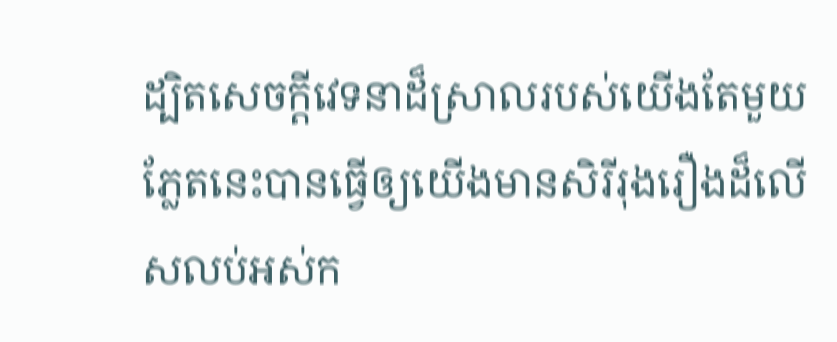ដ្បិតសេចក្ដីវេទនាដ៏ស្រាលរបស់យើងតែមួយភ្លែតនេះបានធ្វើឲ្យយើងមានសិរីរុងរឿងដ៏លើសលប់អស់ក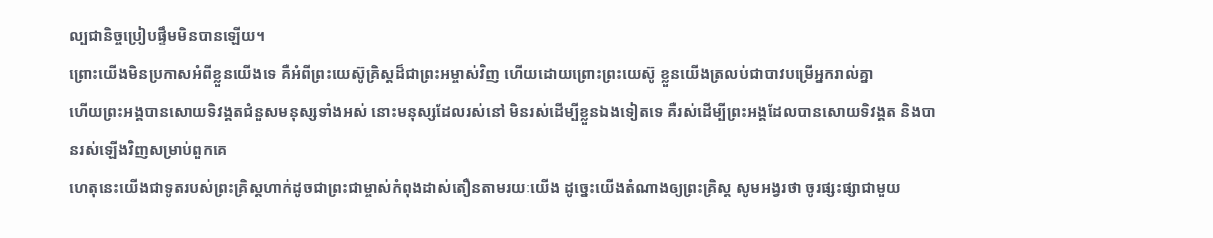ល្បជានិច្ចប្រៀបផ្ទឹមមិនបានឡើយ។
ព្រោះយើងមិនប្រកាសអំពីខ្លួនយើងទេ គឺអំពីព្រះយេស៊ូគ្រិស្ដដ៏ជាព្រះអម្ចាស់វិញ ហើយដោយព្រោះព្រះយេស៊ូ ខ្លួនយើងត្រលប់ជាបាវបម្រើអ្នករាល់គ្នា
ហើយព្រះអង្គបានសោយទិវង្គតជំនួសមនុស្សទាំងអស់ នោះមនុស្សដែលរស់នៅ មិនរស់ដើម្បីខ្លួនឯងទៀតទេ គឺរស់ដើម្បីព្រះអង្គដែលបានសោយទិវង្គត និងបានរស់ឡើងវិញសម្រាប់ពួកគេ
ហេតុនេះយើងជាទូតរបស់ព្រះគ្រិស្ដហាក់ដូចជាព្រះជាម្ចាស់កំពុងដាស់តឿនតាមរយៈយើង ដូច្នេះយើងតំណាងឲ្យព្រះគ្រិស្ដ សូមអង្វរថា ចូរផ្សះផ្សាជាមួយ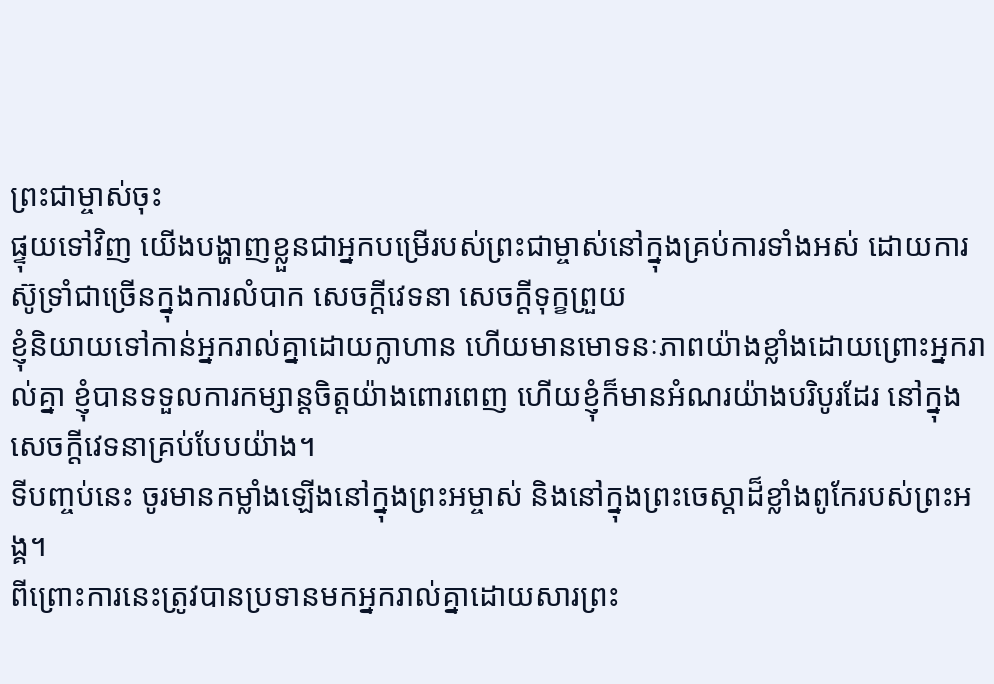ព្រះជាម្ចាស់ចុះ
ផ្ទុយទៅវិញ យើងបង្ហាញខ្លួនជាអ្នកបម្រើរបស់ព្រះជាម្ចាស់នៅក្នុងគ្រប់ការទាំងអស់ ដោយការស៊ូទ្រាំជាច្រើនក្នុងការលំបាក សេចក្ដីវេទនា សេចក្ដីទុក្ខព្រួយ
ខ្ញុំនិយាយទៅកាន់អ្នករាល់គ្នាដោយក្លាហាន ហើយមានមោទនៈភាពយ៉ាងខ្លាំងដោយព្រោះអ្នករាល់គ្នា ខ្ញុំបានទទួលការកម្សាន្ដចិត្ដយ៉ាងពោរពេញ ហើយខ្ញុំក៏មានអំណរយ៉ាងបរិបូរដែរ នៅក្នុងសេចក្ដីវេទនាគ្រប់បែបយ៉ាង។
ទីបញ្ចប់នេះ ចូរមានកម្លាំងឡើងនៅក្នុងព្រះអម្ចាស់ និងនៅក្នុងព្រះចេស្ដាដ៏ខ្លាំងពូកែរបស់ព្រះអង្គ។
ពីព្រោះការនេះត្រូវបានប្រទានមកអ្នករាល់គ្នាដោយសារព្រះ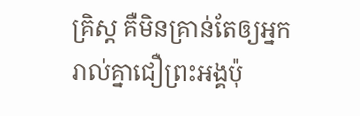គ្រិស្ដ គឺមិនគ្រាន់តែឲ្យអ្នករាល់គ្នាជឿព្រះអង្គប៉ុ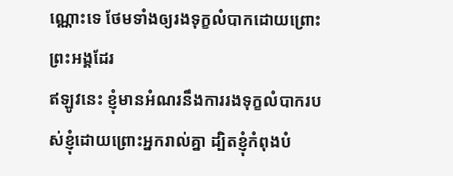ណ្ណោះទេ ថែមទាំងឲ្យរងទុក្ខលំបាកដោយព្រោះព្រះអង្គដែរ
ឥឡូវនេះ ខ្ញុំមានអំណរនឹងការរងទុក្ខលំបាករបស់ខ្ញុំដោយព្រោះអ្នករាល់គ្នា ដ្បិតខ្ញុំកំពុងបំ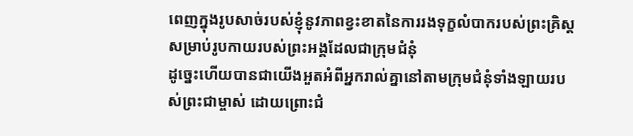ពេញក្នុងរូបសាច់របស់ខ្ញុំនូវភាពខ្វះខាតនៃការរងទុក្ខលំបាករបស់ព្រះគ្រិស្ដសម្រាប់រូបកាយរបស់ព្រះអង្គដែលជាក្រុមជំនុំ
ដូច្នេះហើយបានជាយើងអួតអំពីអ្នករាល់គ្នានៅតាមក្រុមជំនុំទាំងឡាយរបស់ព្រះជាម្ចាស់ ដោយព្រោះជំ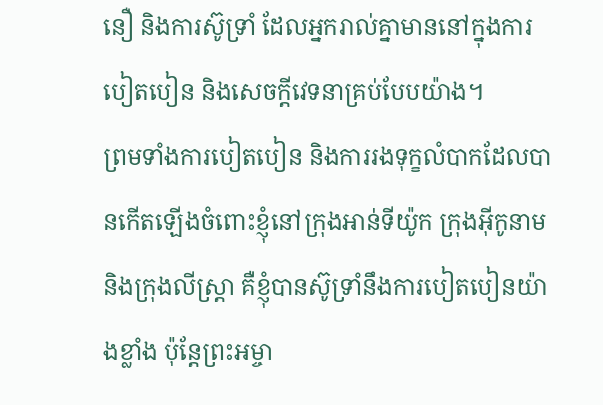នឿ និងការស៊ូទ្រាំ ដែលអ្នករាល់គ្នាមាននៅក្នុងការបៀតបៀន និងសេចក្ដីវេទនាគ្រប់បែបយ៉ាង។
ព្រមទាំងការបៀតបៀន និងការរងទុក្ខលំបាកដែលបានកើតឡើងចំពោះខ្ញុំនៅក្រុងឤន់ទីយ៉ូក ក្រុងអ៊ីកូនាម និងក្រុងលីស្រ្តា គឺខ្ញុំបានស៊ូទ្រាំនឹងការបៀតបៀនយ៉ាងខ្លាំង ប៉ុន្ដែព្រះអម្ចា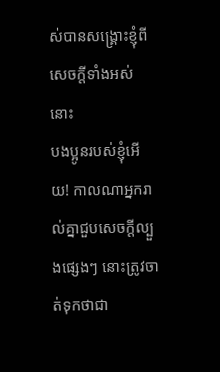ស់បានសង្គ្រោះខ្ញុំពីសេចក្តីទាំងអស់នោះ
បងប្អូនរបស់ខ្ញុំអើយ! កាលណាអ្នករាល់គ្នាជួបសេចក្ដីល្បួងផ្សេងៗ នោះត្រូវចាត់ទុកថាជា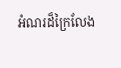អំណរដ៏ក្រៃលែង